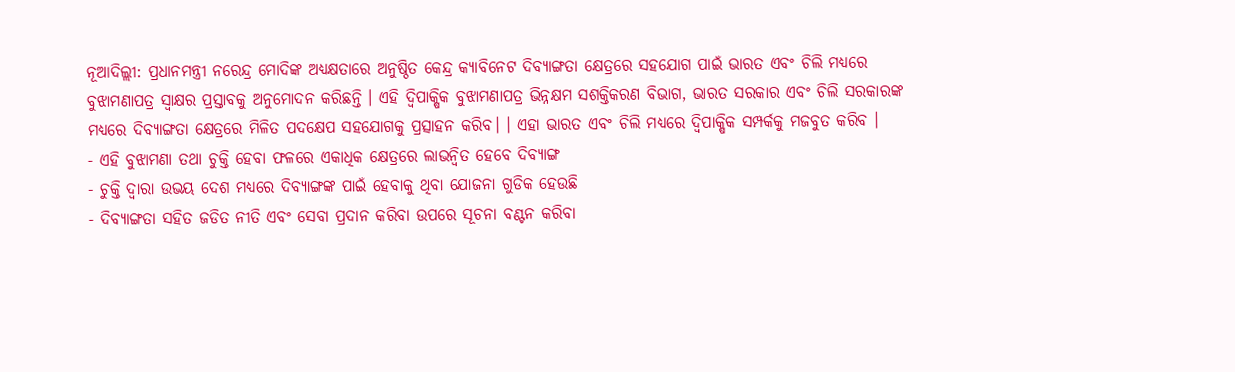ନୂଆଦିଲ୍ଲୀ: ପ୍ରଧାନମନ୍ତ୍ରୀ ନରେନ୍ଦ୍ର ମୋଦିଙ୍କ ଅଧ୍ୟକ୍ଷତାରେ ଅନୁଷ୍ଠିତ କେନ୍ଦ୍ର କ୍ୟାବିନେଟ ଦିବ୍ୟାଙ୍ଗତା କ୍ଷେତ୍ରରେ ସହଯୋଗ ପାଇଁ ଭାରତ ଏବଂ ଚିଲି ମଧ୍ୟରେ ବୁଝାମଣାପତ୍ର ସ୍ବାକ୍ଷର ପ୍ରସ୍ତାବକୁ ଅନୁମୋଦନ କରିଛନ୍ତି । ଏହି ଦ୍ବିପାକ୍ଷିକ ବୁଝାମଣାପତ୍ର ଭିନ୍ନକ୍ଷମ ସଶକ୍ତିକରଣ ବିଭାଗ, ଭାରତ ସରକାର ଏବଂ ଚିଲି ସରକାରଙ୍କ ମଧ୍ୟରେ ଦିବ୍ୟାଙ୍ଗତା କ୍ଷେତ୍ରରେ ମିଳିତ ପଦକ୍ଷେପ ସହଯୋଗକୁ ପ୍ରତ୍ସାହନ କରିବ। । ଏହା ଭାରତ ଏବଂ ଚିଲି ମଧ୍ୟରେ ଦ୍ବିପାକ୍ଷିକ ସମ୍ପର୍କକୁ ମଜବୁତ କରିବ ।
- ଏହି ବୁଝାମଣା ତଥା ଚୁକ୍ତି ହେବା ଫଳରେ ଏକାଧିକ କ୍ଷେତ୍ରରେ ଲାଭନ୍ବିତ ହେବେ ଦିବ୍ୟାଙ୍ଗ
- ଚୁକ୍ତି ଦ୍ବାରା ଉଭୟ ଦେଶ ମଧ୍ୟରେ ଦିବ୍ୟାଙ୍ଗଙ୍କ ପାଇଁ ହେବାକୁ ଥିବା ଯୋଜନା ଗୁଡିକ ହେଉଛି
- ଦିବ୍ୟାଙ୍ଗତା ସହିତ ଜଡିତ ନୀତି ଏବଂ ସେବା ପ୍ରଦାନ କରିବା ଉପରେ ସୂଚନା ବଣ୍ଟନ କରିବା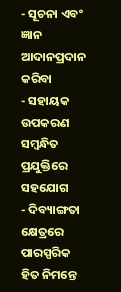- ସୂଚନା ଏବଂ ଜ୍ଞାନ ଆଦାନପ୍ରଦାନ କରିବା
- ସହାୟକ ଉପକରଣ ସମ୍ବନ୍ଧିତ ପ୍ରଯୁକ୍ତିରେ ସହଯୋଗ
- ଦିବ୍ୟାଙ୍ଗତା କ୍ଷେତ୍ରରେ ପାରସ୍ପରିକ ହିତ ନିମନ୍ତେ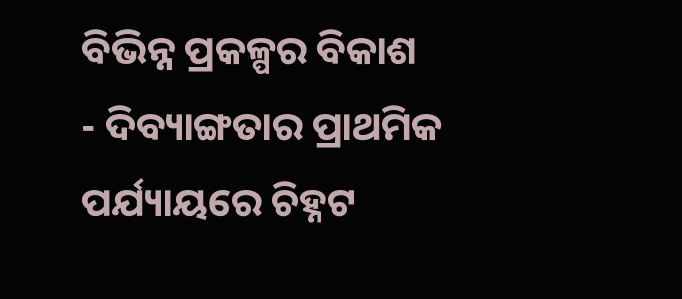ବିଭିନ୍ନ ପ୍ରକଳ୍ପର ବିକାଶ
- ଦିବ୍ୟାଙ୍ଗତାର ପ୍ରାଥମିକ ପର୍ଯ୍ୟାୟରେ ଚିହ୍ନଟ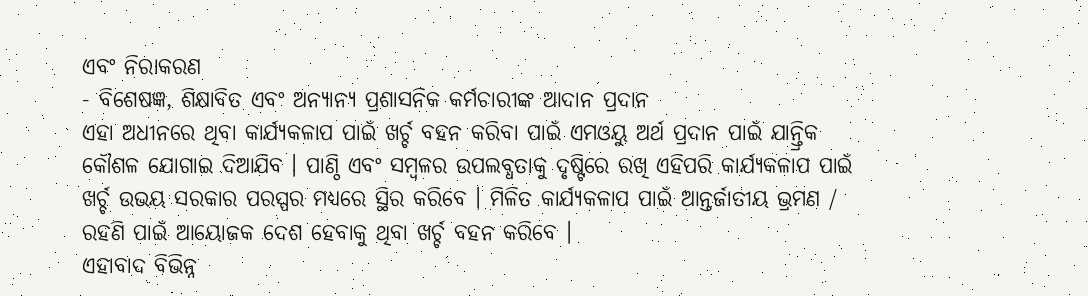ଏବଂ ନିରାକରଣ
- ବିଶେଷଜ୍ଞ, ଶିକ୍ଷାବିତ ଏବଂ ଅନ୍ୟାନ୍ୟ ପ୍ରଶାସନିକ କର୍ମଚାରୀଙ୍କ ଆଦାନ ପ୍ରଦାନ
ଏହା ଅଧୀନରେ ଥିବା କାର୍ଯ୍ୟକଳାପ ପାଇଁ ଖର୍ଚ୍ଚ ବହନ କରିବା ପାଇଁ ଏମଓୟୁ ଅର୍ଥ ପ୍ରଦାନ ପାଇଁ ଯାନ୍ତ୍ରିକ କୌଶଳ ଯୋଗାଇ ଦିଆଯିବ । ପାଣ୍ଠି ଏବଂ ସମ୍ବଳର ଉପଲବ୍ଧତାକୁ ଦୃଷ୍ଟିରେ ରଖି ଏହିପରି କାର୍ଯ୍ୟକଳାପ ପାଇଁ ଖର୍ଚ୍ଚ ଉଭୟ ସରକାର ପରସ୍ପର ମଧ୍ୟରେ ସ୍ଥିର କରିବେ । ମିଳିତ କାର୍ଯ୍ୟକଳାପ ପାଇଁ ଆନ୍ତର୍ଜାତୀୟ ଭ୍ରମଣ / ରହଣି ପାଇଁ ଆୟୋଜକ ଦେଶ ହେବାକୁ ଥିବା ଖର୍ଚ୍ଚ ବହନ କରିବେ ।
ଏହାବାଦ ବିଭିନ୍ନ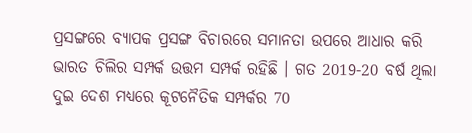ପ୍ରସଙ୍ଗରେ ବ୍ୟାପକ ପ୍ରସଙ୍ଗ ବିଚାରରେ ସମାନତା ଉପରେ ଆଧାର କରି ଭାରତ ଚିଲିର ସମ୍ପର୍କ ଉତ୍ତମ ସମ୍ପର୍କ ରହିଛି । ଗତ 2019-20 ବର୍ଷ ଥିଲା ଦୁଇ ଦେଶ ମଧ୍ୟରେ କୂଟନୈତିକ ସମ୍ପର୍କର 70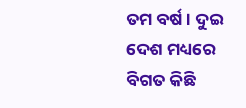ତମ ବର୍ଷ । ଦୁଇ ଦେଶ ମଧ୍ୟରେ ବିଗତ କିଛି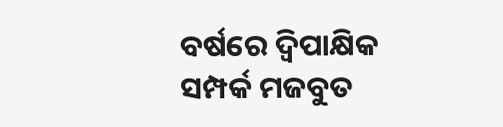ବର୍ଷରେ ଦ୍ବିପାକ୍ଷିକ ସମ୍ପର୍କ ମଜବୁତ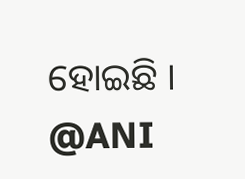ହୋଇଛି ।
@ANI